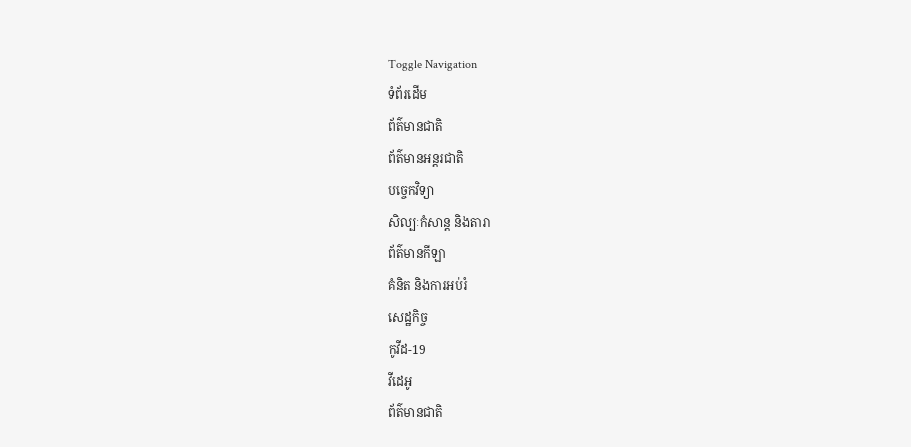Toggle Navigation
ទំព័រដើម
ព័ត៌មានជាតិ
ព័ត៌មានអន្តរជាតិ
បច្ចេកវិទ្យា
សិល្បៈកំសាន្ត និងតារា
ព័ត៌មានកីឡា
គំនិត និងការអប់រំ
សេដ្ឋកិច្ច
កូវីដ-19
វីដេអូ
ព័ត៌មានជាតិ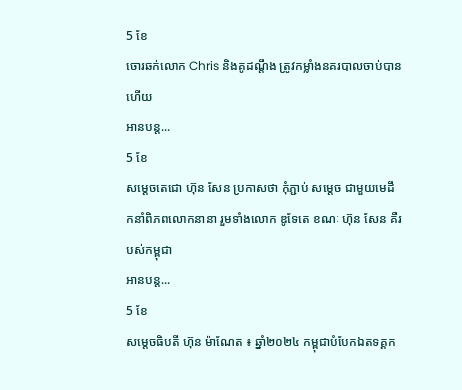5 ខែ
ចោរឆក់លោក Chris និងគូដណ្តឹង ត្រូវកម្លាំងនគរបាលចាប់បានហើយ
អានបន្ត...
5 ខែ
សម្ដេចតេជោ ហ៊ុន សែន ប្រកាសថា កុំភ្ជាប់ សម្ដេច ជាមួយមេដឹកនាំពិភពលោកនានា រួមទាំងលោក ឌូទែតេ ខណៈ ហ៊ុន សែន គឺរបស់កម្ពុជា
អានបន្ត...
5 ខែ
សម្តេចធិបតី ហ៊ុន ម៉ាណែត ៖ ឆ្នាំ២០២៤ កម្ពុជាបំបែកឯតទគ្គក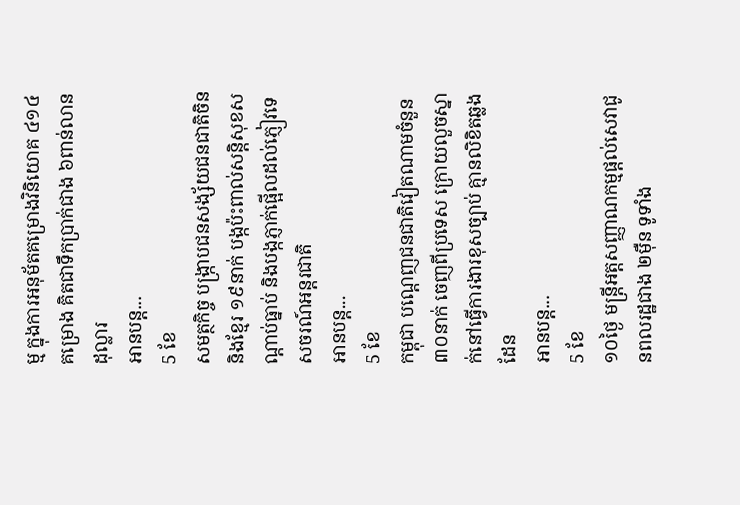ម្ម ក្នុងការអនុម័តគម្រោងវិនិយោគ ៤១៤គម្រោង គិតជាទឹកប្រាក់ជាង ៦ពាន់លានដុល្លារ
អានបន្ត...
5 ខែ
សមត្ថកិច្ច បង្រ្កាបជនសង្ស័យជនជាតិចិន និងខ្មែរ ១៩នាក់ បង្កប៉ះពាល់សន្តិសុខសណ្តាប់ធ្នាប់ និងបង្កភ្ញាក់ផ្អើលដល់ភ្ញៀវទេសចរណ៍អន្តរជាតិ
អានបន្ត...
5 ខែ
កម្ពុជា បណ្តេញជនជាតិវៀតណាមចំនួន ៣០នាក់ ចេញពីប្រទេស ក្រោយលួចស្នាក់នៅធ្វើការងារខុសច្បាប់ គ្មានលិខិតឆ្លងដែន
អានបន្ត...
5 ខែ
១០ថ្ងៃ មន្រ្តីអត្តសញ្ញាណកម្មផ្តល់សេវាជូនពលរដ្ឋជាង ២ម៉ឺន ទូទាំង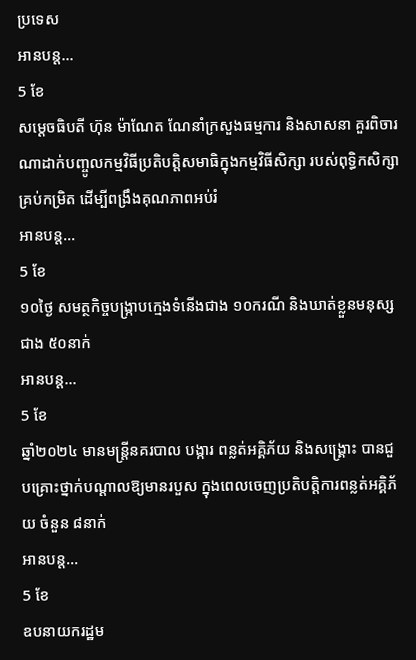ប្រទេស
អានបន្ត...
5 ខែ
សម្តេចធិបតី ហ៊ុន ម៉ាណែត ណែនាំក្រសួងធម្មការ និងសាសនា គួរពិចារណាដាក់បញ្ចូលកម្មវិធីប្រតិបត្តិសមាធិក្នុងកម្មវិធីសិក្សា របស់ពុទ្ធិកសិក្សាគ្រប់កម្រិត ដើម្បីពង្រឹងគុណភាពអប់រំ
អានបន្ត...
5 ខែ
១០ថ្ងៃ សមត្ថកិច្ចបង្ក្រាបក្មេងទំនើងជាង ១០ករណី និងឃាត់ខ្លួនមនុស្សជាង ៥០នាក់
អានបន្ត...
5 ខែ
ឆ្នាំ២០២៤ មានមន្ត្រីនគរបាល បង្ការ ពន្លត់អគ្គិភ័យ និងសង្គ្រោះ បានជួបគ្រោះថ្នាក់បណ្ដាលឱ្យមានរបួស ក្នុងពេលចេញប្រតិបត្តិការពន្លត់អគ្គិភ័យ ចំនួន ៨នាក់
អានបន្ត...
5 ខែ
ឧបនាយករដ្ឋម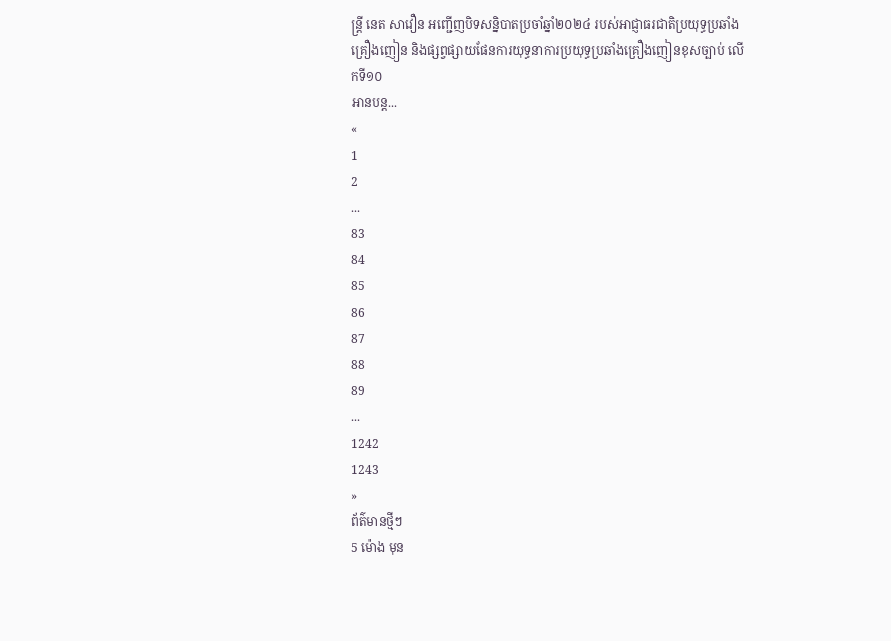ន្ត្រី នេត សាវឿន អញ្ជើញបិទសន្និបាតប្រចាំឆ្នាំ២០២៤ របស់អាជ្ញាធរជាតិប្រយុទ្ធប្រឆាំងគ្រឿងញៀន និងផ្សព្វផ្សាយផែនការយុទ្ធនាការប្រយុទ្ធប្រឆាំងគ្រឿងញៀនខុសច្បាប់ លើកទី១០
អានបន្ត...
«
1
2
...
83
84
85
86
87
88
89
...
1242
1243
»
ព័ត៌មានថ្មីៗ
5 ម៉ោង មុន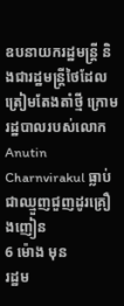ឧបនាយករដ្ឋមន្ត្រី និងជារដ្ឋមន្ត្រីថៃដែលត្រៀមតែងតាំថ្មី ក្រោមរដ្ឋបាលរបស់លោក Anutin Charnvirakul ធ្លាប់ជាឈ្មួញជួញដូរគ្រឿងញៀន
6 ម៉ោង មុន
រដ្ឋម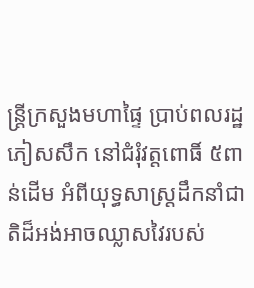ន្ត្រីក្រសួងមហាផ្ទៃ ប្រាប់ពលរដ្ឋភៀសសឹក នៅជំរុំវត្តពោធិ៍ ៥ពាន់ដើម អំពីយុទ្ធសាស្ត្រដឹកនាំជាតិដ៏អង់អាចឈ្លាសវៃរបស់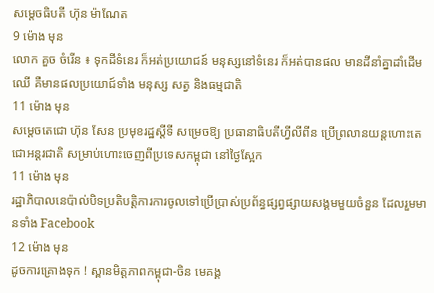សម្ដេចធិបតី ហ៊ុន ម៉ាណែត
9 ម៉ោង មុន
លោក គួច ចំរើន ៖ ទុកដីទំនេរ ក៏អត់ប្រយោជន៍ មនុស្សនៅទំនេរ ក៏អត់បានផល មានដីនាំគ្នាដាំដើមឈើ គឺមានផលប្រយោជ៍ទាំង មនុស្ស សត្វ និងធម្មជាតិ
11 ម៉ោង មុន
សម្តេចតេជោ ហ៊ុន សែន ប្រមុខរដ្ឋស្តីទី សម្រេចឱ្យ ប្រធានាធិបតីហ្វីលីពីន ប្រើព្រលានយន្តហោះតេជោអន្តរជាតិ សម្រាប់ហោះចេញពីប្រទេសកម្ពុជា នៅថ្ងៃស្អែក
11 ម៉ោង មុន
រដ្ឋាភិបាលនេប៉ាល់បិទប្រតិបត្តិការការចូលទៅប្រើប្រាស់ប្រព័ន្ធផ្សព្វផ្សាយសង្គមមួយចំនួន ដែលរួមមានទាំង Facebook
12 ម៉ោង មុន
ដូចការគ្រោងទុក ! ស្ពានមិត្តភាពកម្ពុជា-ចិន មេគង្គ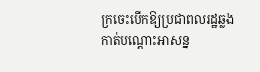ក្រចេះបើកឱ្យប្រជាពលរដ្ឋឆ្លងកាត់បណ្តោះអាសន្ន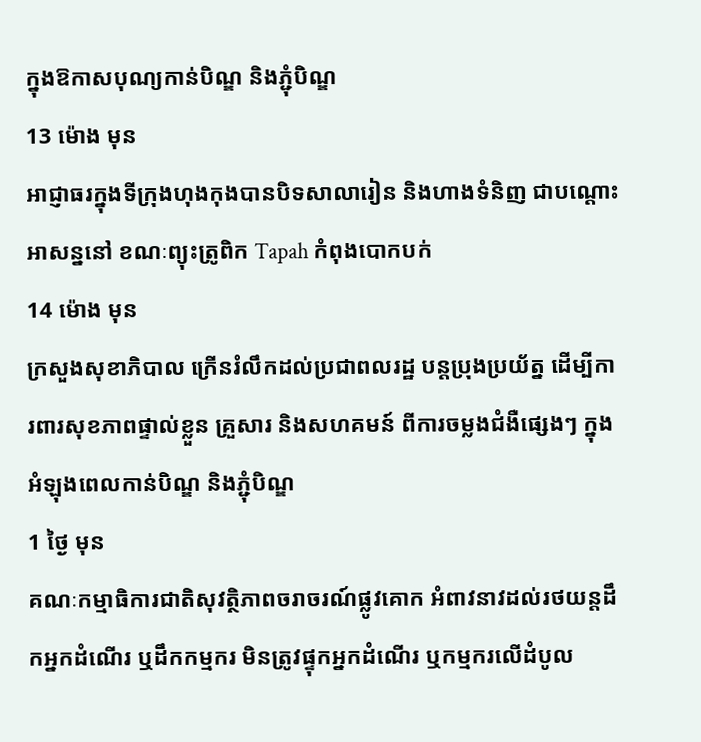ក្នុងឱកាសបុណ្យកាន់បិណ្ឌ និងភ្ជុំបិណ្ឌ
13 ម៉ោង មុន
អាជ្ញាធរក្នុងទីក្រុងហុងកុងបានបិទសាលារៀន និងហាងទំនិញ ជាបណ្ដោះអាសន្ននៅ ខណៈព្យុះត្រូពិក Tapah កំពុងបោកបក់
14 ម៉ោង មុន
ក្រសួងសុខាភិបាល ក្រើនរំលឹកដល់ប្រជាពលរដ្ឋ បន្ដប្រុងប្រយ័ត្ន ដើម្បីការពារសុខភាពផ្ទាល់ខ្លួន គ្រួសារ និងសហគមន៍ ពីការចម្លងជំងឺផ្សេងៗ ក្នុងអំឡុងពេលកាន់បិណ្ឌ និងភ្ជុំបិណ្ឌ
1 ថ្ងៃ មុន
គណៈកម្មាធិការជាតិសុវត្ថិភាពចរាចរណ៍ផ្លូវគោក អំពាវនាវដល់រថយន្តដឹកអ្នកដំណើរ ឬដឹកកម្មករ មិនត្រូវផ្ទុកអ្នកដំណើរ ឬកម្មករលើដំបូល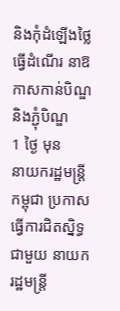និងកុំដំឡើងថ្លៃធ្វើដំណើរ នាឱកាសកាន់បិណ្ឌ និងភ្ជុំបិណ្ឌ
1 ថ្ងៃ មុន
នាយករដ្ឋមន្ដ្រីកម្ពុជា ប្រកាសធ្វើការជិតស្និទ្ធជាមួយ នាយករដ្ឋមន្ត្រី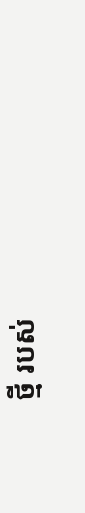ថ្មី របស់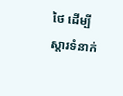ថៃ ដើម្បីស្តារទំនាក់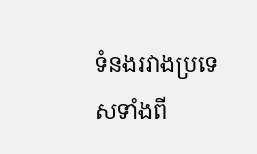ទំនងរវាងប្រទេសទាំងពី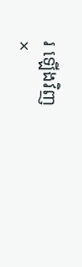រ ឡើងវិញ
×